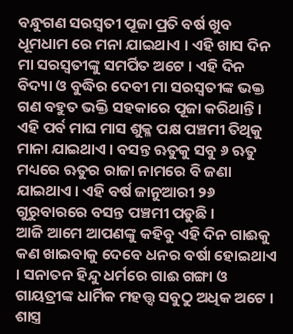ବନ୍ଧୁଗଣ ସରସ୍ଵତୀ ପୂଜା ପ୍ରତି ବର୍ଷ ଖୁବ ଧୂମଧାମ ରେ ମନା ଯାଇଥାଏ । ଏହି ଖାସ ଦିନ ମା ସରସ୍ବତୀଙ୍କୁ ସମର୍ପିତ ଅଟେ । ଏହି ଦିନ ବିଦ୍ୟା ଓ ବୁଦ୍ଧିର ଦେବୀ ମା ସରସ୍ଵତୀଙ୍କ ଭକ୍ତ ଗଣ ବହୁତ ଭକ୍ତି ସହକାରେ ପୂଜା କରିଥାନ୍ତି । ଏହି ପର୍ବ ମାଘ ମାସ ଶୁକ୍ଳ ପକ୍ଷ ପଞ୍ଚମୀ ତିଥିକୁ ମାନା ଯାଇଥାଏ । ବସନ୍ତ ଋତୁକୁ ସବୁ ୬ ଋତୁ ମଧ୍ୟରେ ଋତୁର ରାଜା ନାମରେ ବି ଜଣା ଯାଇଥାଏ । ଏହି ବର୍ଷ ଜାନୁଆରୀ ୨୬ ଗୁରୁବାରରେ ବସନ୍ତ ପଞ୍ଚମୀ ପଡୁଛି ।
ଆଜି ଆମେ ଆପଣଙ୍କୁ କହିବୁ ଏହି ଦିନ ଗାଈକୁ କଣ ଖାଇବାକୁ ଦେବେ ଧନର ବର୍ଷା ହୋଇଥାଏ । ସନାତନ ହିନ୍ଦୁ ଧର୍ମରେ ଗାଈ ଗଙ୍ଗା ଓ ଗାୟତ୍ରୀଙ୍କ ଧାର୍ମିକ ମହତ୍ତ୍ଵ ସବୁଠୁ ଅଧିକ ଅଟେ । ଶାସ୍ତ୍ର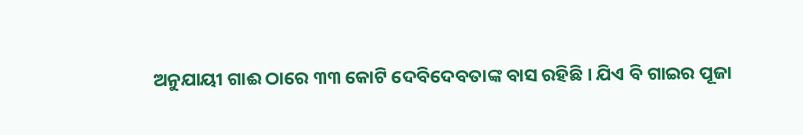ଅନୁଯାୟୀ ଗାଈ ଠାରେ ୩୩ କୋଟି ଦେବିଦେବତାଙ୍କ ବାସ ରହିଛି । ଯିଏ ବି ଗାଇର ପୂଜା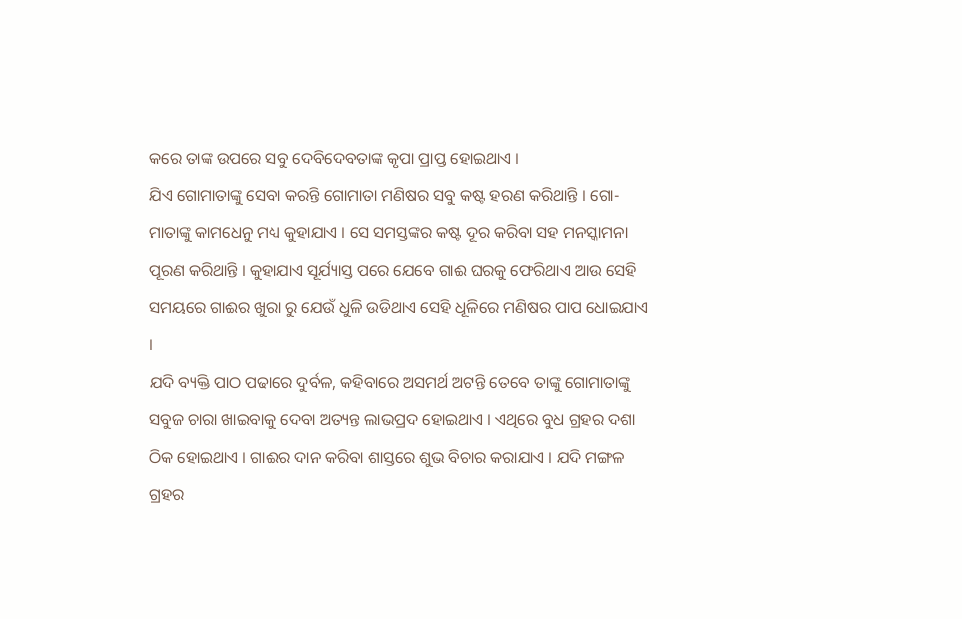କରେ ତାଙ୍କ ଉପରେ ସବୁ ଦେବିଦେବତାଙ୍କ କୃପା ପ୍ରାପ୍ତ ହୋଇଥାଏ ।
ଯିଏ ଗୋମାତାଙ୍କୁ ସେବା କରନ୍ତି ଗୋମାତା ମଣିଷର ସବୁ କଷ୍ଟ ହରଣ କରିଥାନ୍ତି । ଗୋ-ମାତାଙ୍କୁ କାମଧେନୁ ମଧ୍ୟ କୁହାଯାଏ । ସେ ସମସ୍ତଙ୍କର କଷ୍ଟ ଦୂର କରିବା ସହ ମନସ୍କାମନା ପୂରଣ କରିଥାନ୍ତି । କୁହାଯାଏ ସୂର୍ଯ୍ୟାସ୍ତ ପରେ ଯେବେ ଗାଈ ଘରକୁ ଫେରିଥାଏ ଆଉ ସେହି ସମୟରେ ଗାଈର ଖୁରା ରୁ ଯେଉଁ ଧୁଳି ଉଡିଥାଏ ସେହି ଧୂଳିରେ ମଣିଷର ପାପ ଧୋଇଯାଏ ।
ଯଦି ବ୍ୟକ୍ତି ପାଠ ପଢାରେ ଦୁର୍ବଳ, କହିବାରେ ଅସମର୍ଥ ଅଟନ୍ତି ତେବେ ତାଙ୍କୁ ଗୋମାତାଙ୍କୁ ସବୁଜ ଚାରା ଖାଇବାକୁ ଦେବା ଅତ୍ୟନ୍ତ ଲାଭପ୍ରଦ ହୋଇଥାଏ । ଏଥିରେ ବୁଧ ଗ୍ରହର ଦଶା ଠିକ ହୋଇଥାଏ । ଗାଈର ଦାନ କରିବା ଶାସ୍ତରେ ଶୁଭ ବିଚାର କରାଯାଏ । ଯଦି ମଙ୍ଗଳ ଗ୍ରହର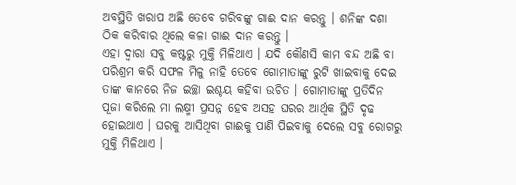ଅବସ୍ଥିତି ଖରାପ ଅଛି ତେବେ ଗରିବଙ୍କୁ ଗାଈ ଦାନ କରନ୍ତୁ । ଶନିଙ୍କ ଦଶା ଠିକ କରିବାର ଥିଲେ କଳା ଗାଈ ଦାନ କରନ୍ତୁ ।
ଏହା ଦ୍ଵାରା ସବୁ କଷ୍ଟରୁ ମୁକ୍ତି ମିଳିଥାଏ । ଯଦି କୌଣସି କାମ ବନ୍ଦ ଅଛି ବା ପରିଶ୍ରମ କରି ସଫଳ ମିଳୁ ନାହି ତେବେ ଗୋମାତାଙ୍କୁ ରୁଟି ଖାଇବାକୁ ଦେଇ ତାଙ୍କ କାନରେ ନିଜ ଇଚ୍ଛା ଇଶ୍ଚୟ କହିବା ଉଚିତ । ଗୋମାତାଙ୍କୁ ପ୍ରତିଦିନ ପୂଜା କରିଲେ ମା ଲକ୍ଷ୍ମୀ ପ୍ରସନ୍ନ ହେବ ଅସହ ଘରର ଆର୍ଥିକ ସ୍ଥିତି ଦୃଢ ହୋଇଥାଏ । ଘରକୁ ଆସିଥିବା ଗାଈକୁ ପାଣି ପିଇବାକୁ ଦେଲେ ସବୁ ରୋଗରୁ ମୁକ୍ତି ମିଳିଥାଏ ।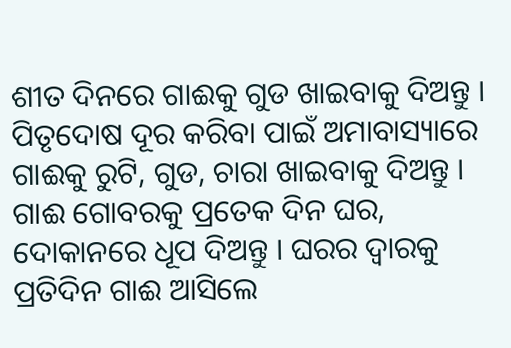ଶୀତ ଦିନରେ ଗାଈକୁ ଗୁଡ ଖାଇବାକୁ ଦିଅନ୍ତୁ । ପିତୃଦୋଷ ଦୂର କରିବା ପାଇଁ ଅମାବାସ୍ୟାରେ ଗାଈକୁ ରୁଟି, ଗୁଡ, ଚାରା ଖାଇବାକୁ ଦିଅନ୍ତୁ । ଗାଈ ଗୋବରକୁ ପ୍ରତେକ ଦିନ ଘର, ଦୋକାନରେ ଧୂପ ଦିଅନ୍ତୁ । ଘରର ଦ୍ଵାରକୁ ପ୍ରତିଦିନ ଗାଈ ଆସିଲେ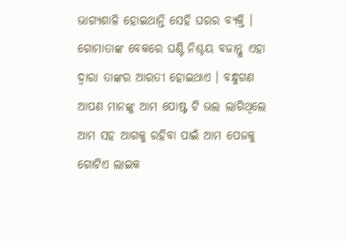ଭାଗ୍ୟଶାଳି ହୋଇଥାନ୍ତି ସେହି ଘରର ବ୍ୟକ୍ତି । ଗୋମାତାଙ୍କ ବେକରେ ଘଣ୍ଟି ନିଶ୍ଚୟ ବଜାନ୍ତୁ ଏହା ଦ୍ଵାରା ତାଙ୍କର ଆରତୀ ହୋଇଥାଏ । ବନ୍ଧୁଗଣ ଆପଣ ମାନଙ୍କୁ ଆମ ପୋଷ୍ଟ ଟି ଭଲ ଲାଗିଥିଲେ ଆମ ସହ ଆଗକୁ ରହିବା ପାଇଁ ଆମ ପେଜକୁ ଗୋଟିଏ ଲାଇକ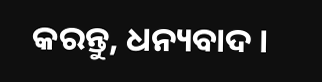କରନ୍ତୁ, ଧନ୍ୟବାଦ ।